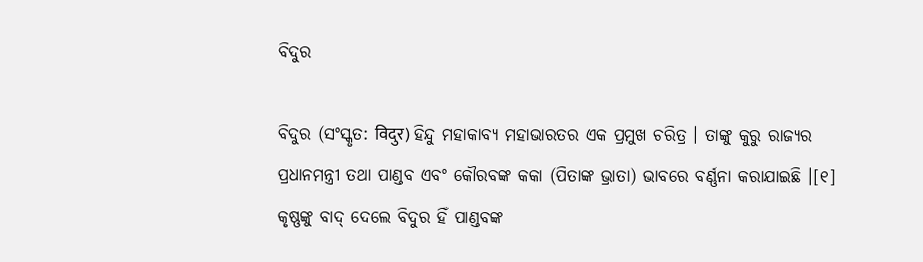ବିଦୁର

ବିଦୁର (ସଂସ୍କୃତ: विदुर) ହିନ୍ଦୁ ମହାକାବ୍ୟ ମହାଭାରତର ଏକ ପ୍ରମୁଖ ଚରିତ୍ର । ତାଙ୍କୁ କୁରୁ ରାଜ୍ୟର ପ୍ରଧାନମନ୍ତ୍ରୀ ତଥା ପାଣ୍ଡବ ଏବଂ କୌରବଙ୍କ କକା (ପିତାଙ୍କ ଭ୍ରାତା) ଭାବରେ ବର୍ଣ୍ଣନା କରାଯାଇଛି ।[୧] କୃଷ୍ଣଙ୍କୁ ବାଦ୍ ଦେଲେ ବିଦୁର ହିଁ ପାଣ୍ଡବଙ୍କ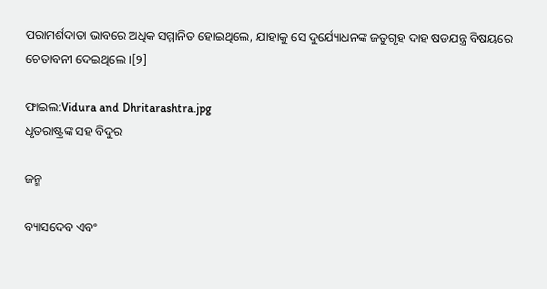ପରାମର୍ଶଦାତା ଭାବରେ ଅଧିକ ସମ୍ମାନିତ ହୋଇଥିଲେ, ଯାହାକୁ ସେ ଦୁର୍ଯ୍ୟୋଧନଙ୍କ ଜତୁଗୃହ ଦାହ ଷଡଯନ୍ତ୍ର ବିଷୟରେ ଚେତାବନୀ ଦେଇଥିଲେ ।[୨]

ଫାଇଲ:Vidura and Dhritarashtra.jpg
ଧୃତରାଷ୍ଟ୍ରଙ୍କ ସହ ବିଦୁର

ଜନ୍ମ

ବ୍ୟାସଦେବ ଏବଂ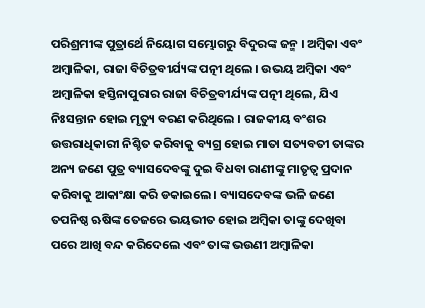ପରିଶ୍ରମୀଙ୍କ ପୁତ୍ରାର୍ଥେ ନିୟୋଗ ସମ୍ଭୋଗରୁ ବିଦୁରଙ୍କ ଜନ୍ମ । ଅମ୍ବିକା ଏବଂ ଅମ୍ବାଳିକା, ରାଜା ବିଚିତ୍ରବୀର୍ଯ୍ୟଙ୍କ ପତ୍ନୀ ଥିଲେ । ଉଭୟ ଅମ୍ବିକା ଏବଂ ଅମ୍ବାଳିକା ହସ୍ତିନାପୁରାର ରାଜା ବିଚିତ୍ରବୀର୍ଯ୍ୟଙ୍କ ପତ୍ନୀ ଥିଲେ, ଯିଏ ନିଃସନ୍ତାନ ହୋଇ ମୃତ୍ୟୁ ବରଣ କରିଥିଲେ । ରାଜକୀୟ ବଂଶର ଉତ୍ତରାଧିକାରୀ ନିଶ୍ଚିତ କରିବାକୁ ବ୍ୟଗ୍ର ହୋଇ ମାତା ସତ୍ୟବତୀ ତାଙ୍କର ଅନ୍ୟ ଜଣେ ପୁତ୍ର ବ୍ୟାସଦେବଙ୍କୁ ଦୁଇ ବିଧବା ରାଣୀଙ୍କୁ ମାତୃତ୍ୱ ପ୍ରଦାନ କରିବାକୁ ଆକାଂକ୍ଷା କରି ଡକାଇଲେ । ବ୍ୟାସଦେବଙ୍କ ଭଳି ଜଣେ ତପନିଷ୍ଠ ଋଷିଙ୍କ ତେଜରେ ଭୟଭୀତ ହୋଇ ଅମ୍ବିକା ତାଙ୍କୁ ଦେଖିବା ପରେ ଆଖି ବନ୍ଦ କରିଦେଲେ ଏବଂ ତାଙ୍କ ଭଉଣୀ ଅମ୍ବାଳିକା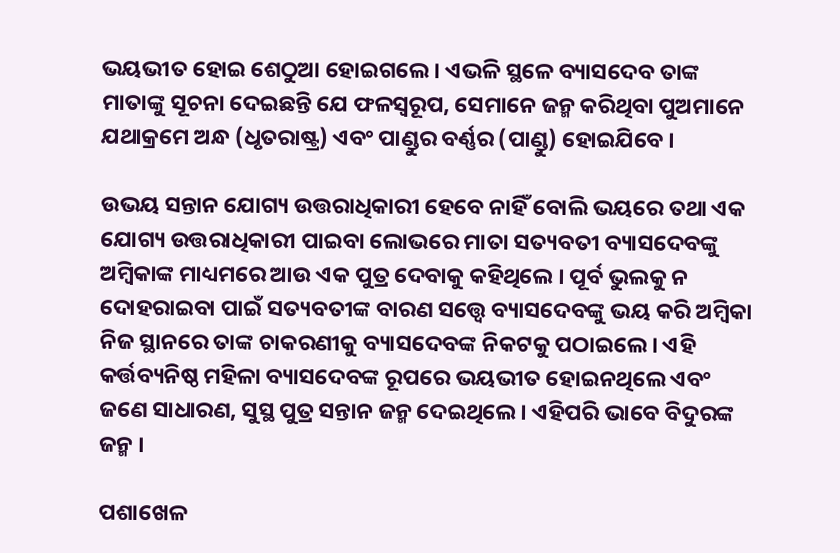ଭୟଭୀତ ହୋଇ ଶେଠୁଆ ହୋଇଗଲେ । ଏଭଳି ସ୍ଥଳେ ବ୍ୟାସଦେବ ତାଙ୍କ ମାତାଙ୍କୁ ସୂଚନା ଦେଇଛନ୍ତି ଯେ ଫଳସ୍ୱରୂପ, ସେମାନେ ଜନ୍ମ କରିଥିବା ପୁଅମାନେ ଯଥାକ୍ରମେ ଅନ୍ଧ (ଧୃତରାଷ୍ଟ୍ର) ଏବଂ ପାଣ୍ଡୁର ବର୍ଣ୍ଣର (ପାଣ୍ଡୁ) ହୋଇଯିବେ ।

ଉଭୟ ସନ୍ତାନ ଯୋଗ୍ୟ ଉତ୍ତରାଧିକାରୀ ହେବେ ନାହିଁ ବୋଲି ଭୟରେ ତଥା ଏକ ଯୋଗ୍ୟ ଉତ୍ତରାଧିକାରୀ ପାଇବା ଲୋଭରେ ମାତା ସତ୍ୟବତୀ ବ୍ୟାସଦେବଙ୍କୁ ଅମ୍ବିକାଙ୍କ ମାଧ୍ୟମରେ ଆଉ ଏକ ପୁତ୍ର ଦେବାକୁ କହିଥିଲେ । ପୂର୍ବ ଭୁଲକୁ ନ ଦୋହରାଇବା ପାଇଁ ସତ୍ୟବତୀଙ୍କ ବାରଣ ସତ୍ତ୍ୱେ ବ୍ୟାସଦେବଙ୍କୁ ଭୟ କରି ଅମ୍ବିକା ନିଜ ସ୍ଥାନରେ ତାଙ୍କ ଚାକରଣୀକୁ ବ୍ୟାସଦେବଙ୍କ ନିକଟକୁ ପଠାଇଲେ । ଏହି କର୍ତ୍ତବ୍ୟନିଷ୍ଠ ମହିଳା ବ୍ୟାସଦେବଙ୍କ ରୂପରେ ଭୟଭୀତ ହୋଇନଥିଲେ ଏବଂ ଜଣେ ସାଧାରଣ, ସୁସ୍ଥ ପୁତ୍ର ସନ୍ତାନ ଜନ୍ମ ଦେଇଥିଲେ । ଏହିପରି ଭାବେ ବିଦୁରଙ୍କ ଜନ୍ମ ।

ପଶାଖେଳ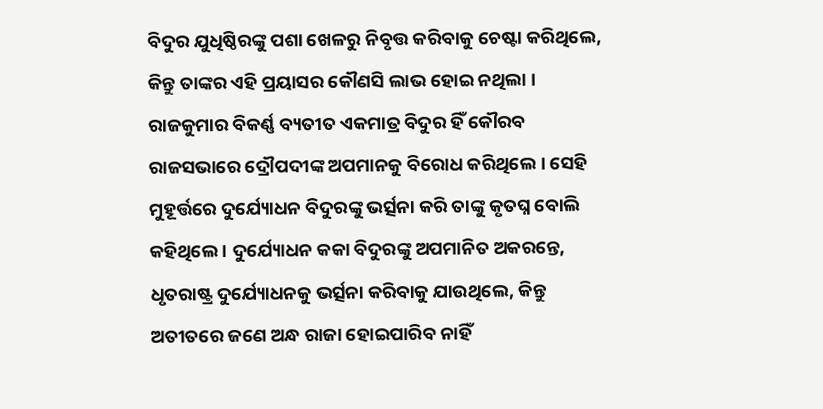ବିଦୁର ଯୁଧିଷ୍ଠିରଙ୍କୁ ପଶା ଖେଳରୁ ନିବୃତ୍ତ କରିବାକୁ ଚେଷ୍ଟା କରିଥିଲେ, କିନ୍ତୁ ତାଙ୍କର ଏହି ପ୍ରୟାସର କୌଣସି ଲାଭ ହୋଇ ନଥିଲା । ରାଜକୁମାର ବିକର୍ଣ୍ଣ ବ୍ୟତୀତ ଏକମାତ୍ର ବିଦୁର ହିଁ କୌରବ ରାଜସଭାରେ ଦ୍ରୌପଦୀଙ୍କ ଅପମାନକୁ ବିରୋଧ କରିଥିଲେ । ସେହି ମୁହୂର୍ତ୍ତରେ ଦୁର୍ଯ୍ୟୋଧନ ବିଦୁରଙ୍କୁ ଭର୍ତ୍ସନା କରି ତାଙ୍କୁ କୃତଘ୍ନ ବୋଲି କହିଥିଲେ । ଦୁର୍ଯ୍ୟୋଧନ କକା ବିଦୁରଙ୍କୁ ଅପମାନିତ ଅକରନ୍ତେ, ଧୃତରାଷ୍ଟ୍ର ଦୁର୍ଯ୍ୟୋଧନକୁ ଭର୍ତ୍ସନା କରିବାକୁ ଯାଉଥିଲେ, କିନ୍ତୁ ଅତୀତରେ ଜଣେ ଅନ୍ଧ ରାଜା ହୋଇପାରିବ ନାହିଁ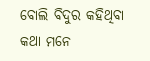ବୋଲି ବିଦୁର କହିଥିବା କଥା ମନେ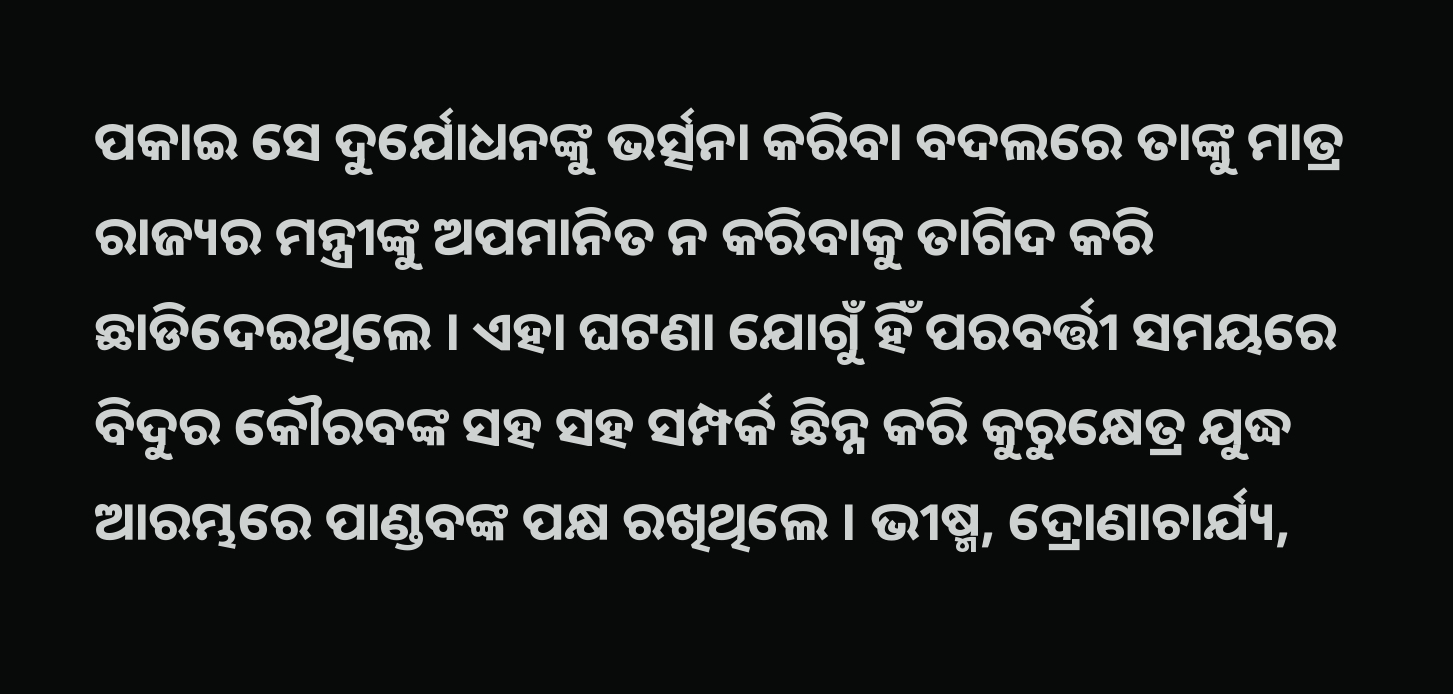ପକାଇ ସେ ଦୁର୍ଯୋଧନଙ୍କୁ ଭର୍ତ୍ସନା କରିବା ବଦଲରେ ତାଙ୍କୁ ମାତ୍ର ରାଜ୍ୟର ମନ୍ତ୍ରୀଙ୍କୁ ଅପମାନିତ ନ କରିବାକୁ ତାଗିଦ କରି ଛାଡିଦେଇଥିଲେ । ଏହା ଘଟଣା ଯୋଗୁଁ ହିଁ ପରବର୍ତ୍ତୀ ସମୟରେ ବିଦୁର କୌରବଙ୍କ ସହ ସହ ସମ୍ପର୍କ ଛିନ୍ନ କରି କୁରୁକ୍ଷେତ୍ର ଯୁଦ୍ଧ ଆରମ୍ଭରେ ପାଣ୍ଡବଙ୍କ ପକ୍ଷ ରଖିଥିଲେ । ଭୀଷ୍ମ, ଦ୍ରୋଣାଚାର୍ଯ୍ୟ,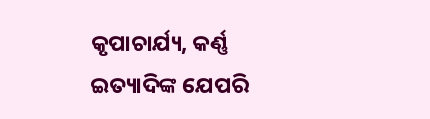କୃପାଚାର୍ଯ୍ୟ, କର୍ଣ୍ଣ ଇତ୍ୟାଦିଙ୍କ ଯେପରି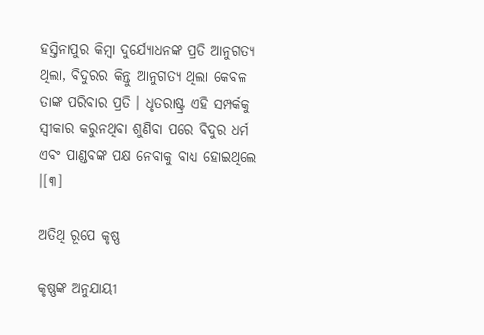ହସ୍ତିନାପୁର କିମ୍ବା ଦୁର୍ଯ୍ୟୋଧନଙ୍କ ପ୍ରତି ଆନୁଗତ୍ୟ ଥିଲା, ବିଦୁରର କିନ୍ତୁ ଆନୁଗତ୍ୟ ଥିଲା କେବଳ ତାଙ୍କ ପରିବାର ପ୍ରତି । ଧୃତରାଷ୍ଟ୍ର ଏହି ସମ୍ପର୍କକୁ ସ୍ୱୀକାର କରୁନଥିବା ଶୁଣିବା ପରେ ବିଦୁର ଧର୍ମ ଏବଂ ପାଣ୍ଡବଙ୍କ ପକ୍ଷ ନେବାକୁ ବାଧ୍ୟ ହୋଇଥିଲେ ।[୩]

ଅତିଥି ରୂପେ କୃଷ୍ଣ

କୃଷ୍ଣଙ୍କ ଅନୁଯାୟୀ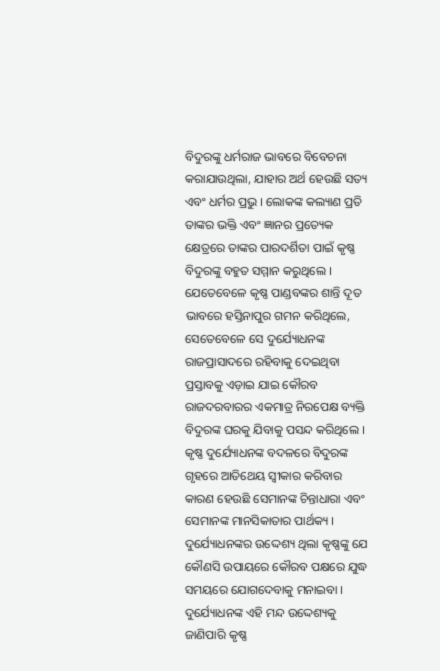ବିଦୁରଙ୍କୁ ଧର୍ମରାଜ ଭାବରେ ବିବେଚନା କରାଯାଉଥିଲା, ଯାହାର ଅର୍ଥ ହେଉଛି ସତ୍ୟ ଏବଂ ଧର୍ମର ପ୍ରଭୁ । ଲୋକଙ୍କ କଲ୍ୟାଣ ପ୍ରତି ତାଙ୍କର ଭକ୍ତି ଏବଂ ଜ୍ଞାନର ପ୍ରତ୍ୟେକ କ୍ଷେତ୍ରରେ ତାଙ୍କର ପାରଦର୍ଶିତା ପାଇଁ କୃଷ୍ଣ ବିଦୁରଙ୍କୁ ବହୁତ ସମ୍ମାନ କରୁଥିଲେ । ଯେତେବେଳେ କୃଷ୍ଣ ପାଣ୍ଡବଙ୍କର ଶାନ୍ତି ଦୂତ ଭାବରେ ହସ୍ତିନାପୁର ଗମନ କରିଥିଲେ, ସେତେବେଳେ ସେ ଦୁର୍ଯ୍ୟୋଧନଙ୍କ ରାଜପ୍ରାସାଦରେ ରହିବାକୁ ଦେଇଥିବା ପ୍ରସ୍ତାବକୁ ଏଡ଼ାଇ ଯାଇ କୌରବ ରାଜଦରବାରର ଏକମାତ୍ର ନିରପେକ୍ଷ ବ୍ୟକ୍ତି ବିଦୁରଙ୍କ ଘରକୁ ଯିବାକୁ ପସନ୍ଦ କରିଥିଲେ । କୃଷ୍ଣ ଦୁର୍ଯ୍ୟୋଧନଙ୍କ ବଦଳରେ ବିଦୁରଙ୍କ ଗୃହରେ ଆତିଥେୟ ସ୍ୱୀକାର କରିବାର କାରଣ ହେଉଛି ସେମାନଙ୍କ ଚିନ୍ତାଧାରା ଏବଂ ସେମାନଙ୍କ ମାନସିକାତାର ପାର୍ଥକ୍ୟ । ଦୁର୍ଯ୍ୟୋଧନଙ୍କର ଉଦ୍ଦେଶ୍ୟ ଥିଲା କୃଷ୍ଣଙ୍କୁ ଯେ କୌଣସି ଉପାୟରେ କୌରବ ପକ୍ଷରେ ଯୁଦ୍ଧ ସମୟରେ ଯୋଗଦେବାକୁ ମନାଇବା । ଦୁର୍ଯ୍ୟୋଧନଙ୍କ ଏହି ମନ୍ଦ ଉଦ୍ଦେଶ୍ୟକୁ ଜାଣିପାରି କୃଷ୍ଣ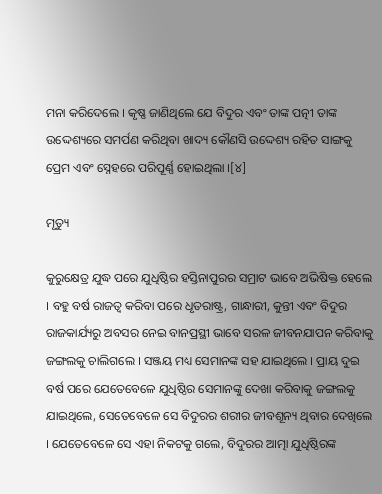ମନା କରିଦେଲେ । କୃଷ୍ଣ ଜାଣିଥିଲେ ଯେ ବିଦୁର ଏବଂ ତାଙ୍କ ପତ୍ନୀ ତାଙ୍କ ଉଦ୍ଦେଶ୍ୟରେ ସମର୍ପଣ କରିଥିବା ଖାଦ୍ୟ କୌଣସି ଉଦ୍ଦେଶ୍ୟ ରହିତ ସାଙ୍ଗକୁ ପ୍ରେମ ଏବଂ ସ୍ନେହରେ ପରିପୂର୍ଣ୍ଣ ହୋଇଥିଲା ।[୪]

ମୃତ୍ୟୁ

କୁରୁକ୍ଷେତ୍ର ଯୁଦ୍ଧ ପରେ ଯୁଧିଷ୍ଠିର ହସ୍ତିନାପୁରର ସମ୍ରାଟ ଭାବେ ଅଭିଷିକ୍ତ ହେଲେ । ବହୁ ବର୍ଷ ରାଜତ୍ୱ କରିବା ପରେ ଧୃତରାଷ୍ଟ୍ର, ଗାନ୍ଧାରୀ, କୁନ୍ତୀ ଏବଂ ବିଦୁର ରାଜକାର୍ଯ୍ୟରୁ ଅବସର ନେଇ ବାନପ୍ରସ୍ଥୀ ଭାବେ ସରଳ ଜୀବନଯାପନ କରିବାକୁ ଜଙ୍ଗଲକୁ ଚାଲିଗଲେ । ସଞ୍ଜୟ ମଧ୍ୟ ସେମାନଙ୍କ ସହ ଯାଇଥିଲେ । ପ୍ରାୟ ଦୁଇ ବର୍ଷ ପରେ ଯେତେବେଳେ ଯୁଧିଷ୍ଠିର ସେମାନଙ୍କୁ ଦେଖା କରିବାକୁ ଜଙ୍ଗଲକୁ ଯାଇଥିଲେ, ସେତେବେଳେ ସେ ବିଦୁରର ଶରୀର ଜୀବଶୂନ୍ୟ ଥିବାର ଦେଖିଲେ । ଯେତେବେଳେ ସେ ଏହା ନିକଟକୁ ଗଲେ, ବିଦୁରର ଆତ୍ମା ଯୁଧିଷ୍ଠିରଙ୍କ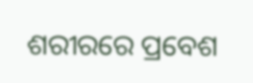ଶରୀରରେ ପ୍ରବେଶ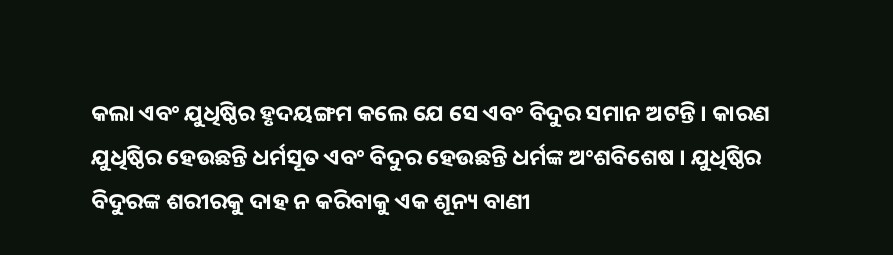କଲା ଏବଂ ଯୁଧିଷ୍ଠିର ହୃଦୟଙ୍ଗମ କଲେ ଯେ ସେ ଏବଂ ବିଦୁର ସମାନ ଅଟନ୍ତି । କାରଣ ଯୁଧିଷ୍ଠିର ହେଉଛନ୍ତି ଧର୍ମସୂତ ଏବଂ ବିଦୁର ହେଉଛନ୍ତି ଧର୍ମଙ୍କ ଅଂଶବିଶେଷ । ଯୁଧିଷ୍ଠିର ବିଦୁରଙ୍କ ଶରୀରକୁ ଦାହ ନ କରିବାକୁ ଏକ ଶୂନ୍ୟ ବାଣୀ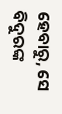ହେବାରୁ, ସେ ବିଦୁରଙ୍କ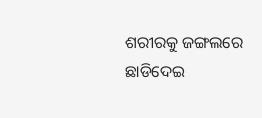ଶରୀରକୁ ଜଙ୍ଗଲରେ ଛାଡିଦେଇ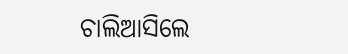ଚାଲିଆସିଲେ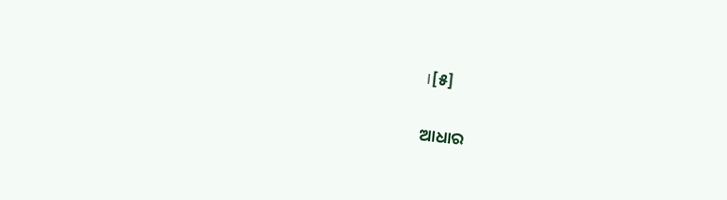।[୫]

ଆଧାର